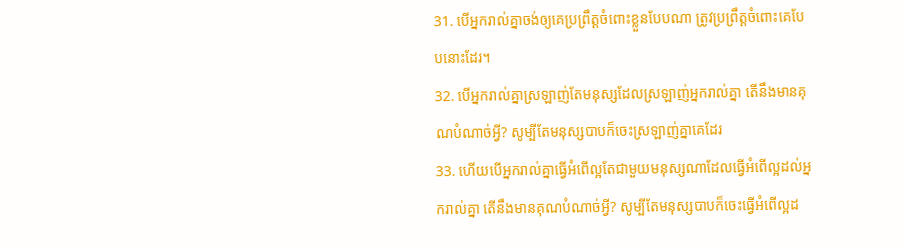31. បើអ្នករាល់គ្នាចង់ឲ្យគេប្រព្រឹត្តចំពោះខ្លួនបែបណា ត្រូវប្រព្រឹត្តចំពោះគេបែបនោះដែរ។
32. បើអ្នករាល់គ្នាស្រឡាញ់តែមនុស្សដែលស្រឡាញ់អ្នករាល់គ្នា តើនឹងមានគុណបំណាច់អ្វី? សូម្បីតែមនុស្សបាបក៏ចេះស្រឡាញ់គ្នាគេដែរ
33. ហើយបើអ្នករាល់គ្នាធ្វើអំពើល្អតែជាមួយមនុស្សណាដែលធ្វើអំពើល្អដល់អ្នករាល់គ្នា តើនឹងមានគុណបំណាច់អ្វី? សូម្បីតែមនុស្សបាបក៏ចេះធ្វើអំពើល្អដ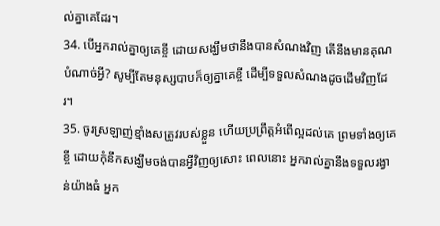ល់គ្នាគេដែរ។
34. បើអ្នករាល់គ្នាឲ្យគេខ្ចី ដោយសង្ឃឹមថានឹងបានសំណងវិញ តើនឹងមានគុណបំណាច់អ្វី? សូម្បីតែមនុស្សបាបក៏ឲ្យគ្នាគេខ្ចី ដើម្បីទទួលសំណងដូចដើមវិញដែរ។
35. ចូរស្រឡាញ់ខ្មាំងសត្រូវរបស់ខ្លួន ហើយប្រព្រឹត្តអំពើល្អដល់គេ ព្រមទាំងឲ្យគេខ្ចី ដោយកុំនឹកសង្ឃឹមចង់បានអ្វីវិញឲ្យសោះ ពេលនោះ អ្នករាល់គ្នានឹងទទួលរង្វាន់យ៉ាងធំ អ្នក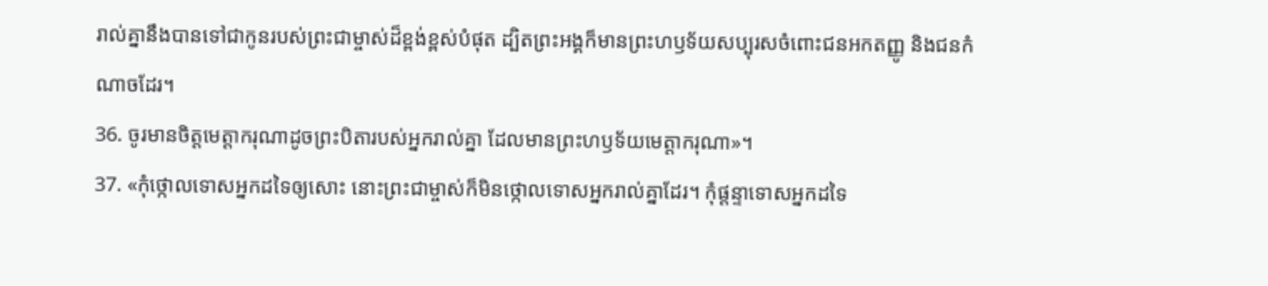រាល់គ្នានឹងបានទៅជាកូនរបស់ព្រះជាម្ចាស់ដ៏ខ្ពង់ខ្ពស់បំផុត ដ្បិតព្រះអង្គក៏មានព្រះហឫទ័យសប្បុរសចំពោះជនអកតញ្ញូ និងជនកំណាចដែរ។
36. ចូរមានចិត្តមេត្តាករុណាដូចព្រះបិតារបស់អ្នករាល់គ្នា ដែលមានព្រះហឫទ័យមេត្តាករុណា»។
37. «កុំថ្កោលទោសអ្នកដទៃឲ្យសោះ នោះព្រះជាម្ចាស់ក៏មិនថ្កោលទោសអ្នករាល់គ្នាដែរ។ កុំផ្ដន្ទាទោសអ្នកដទៃ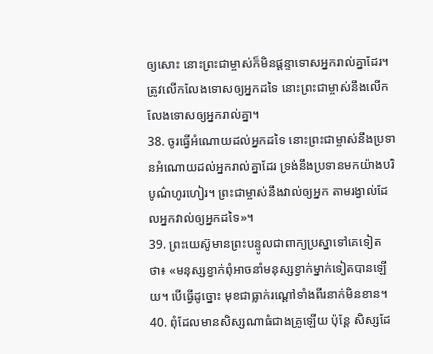ឲ្យសោះ នោះព្រះជាម្ចាស់ក៏មិនផ្ដន្ទាទោសអ្នករាល់គ្នាដែរ។ ត្រូវលើកលែងទោសឲ្យអ្នកដទៃ នោះព្រះជាម្ចាស់នឹងលើកលែងទោសឲ្យអ្នករាល់គ្នា។
38. ចូរធ្វើអំណោយដល់អ្នកដទៃ នោះព្រះជាម្ចាស់នឹងប្រទានអំណោយដល់អ្នករាល់គ្នាដែរ ទ្រង់នឹងប្រទានមកយ៉ាងបរិបូណ៌ហូរហៀរ។ ព្រះជាម្ចាស់នឹងវាល់ឲ្យអ្នក តាមរង្វាល់ដែលអ្នកវាល់ឲ្យអ្នកដទៃ»។
39. ព្រះយេស៊ូមានព្រះបន្ទូលជាពាក្យប្រស្នាទៅគេទៀតថា៖ «មនុស្សខ្វាក់ពុំអាចនាំមនុស្សខ្វាក់ម្នាក់ទៀតបានឡើយ។ បើធ្វើដូច្នោះ មុខជាធ្លាក់រណ្ដៅទាំងពីរនាក់មិនខាន។
40. ពុំដែលមានសិស្សណាធំជាងគ្រូឡើយ ប៉ុន្តែ សិស្សដែ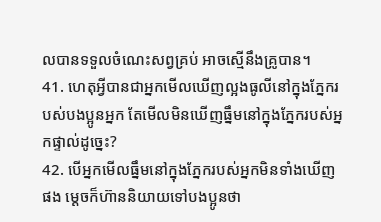លបានទទួលចំណេះសព្វគ្រប់ អាចស្មើនឹងគ្រូបាន។
41. ហេតុអ្វីបានជាអ្នកមើលឃើញល្អងធូលីនៅក្នុងភ្នែករបស់បងប្អូនអ្នក តែមើលមិនឃើញធ្នឹមនៅក្នុងភ្នែករបស់អ្នកផ្ទាល់ដូច្នេះ?
42. បើអ្នកមើលធ្នឹមនៅក្នុងភ្នែករបស់អ្នកមិនទាំងឃើញផង ម្ដេចក៏ហ៊ាននិយាយទៅបងប្អូនថា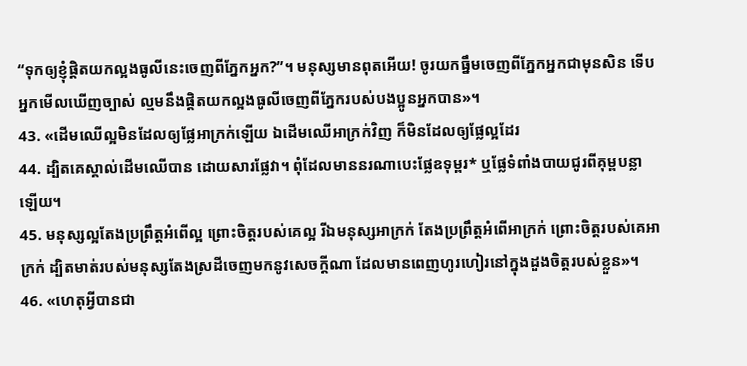“ទុកឲ្យខ្ញុំផ្ដិតយកល្អងធូលីនេះចេញពីភ្នែកអ្នក?”។ មនុស្សមានពុតអើយ! ចូរយកធ្នឹមចេញពីភ្នែកអ្នកជាមុនសិន ទើបអ្នកមើលឃើញច្បាស់ ល្មមនឹងផ្ដិតយកល្អងធូលីចេញពីភ្នែករបស់បងប្អូនអ្នកបាន»។
43. «ដើមឈើល្អមិនដែលឲ្យផ្លែអាក្រក់ឡើយ ឯដើមឈើអាក្រក់វិញ ក៏មិនដែលឲ្យផ្លែល្អដែរ
44. ដ្បិតគេស្គាល់ដើមឈើបាន ដោយសារផ្លែវា។ ពុំដែលមាននរណាបេះផ្លែឧទុម្ពរ* ឬផ្លែទំពាំងបាយជូរពីគុម្ពបន្លាឡើយ។
45. មនុស្សល្អតែងប្រព្រឹត្តអំពើល្អ ព្រោះចិត្តរបស់គេល្អ រីឯមនុស្សអាក្រក់ តែងប្រព្រឹត្តអំពើអាក្រក់ ព្រោះចិត្តរបស់គេអាក្រក់ ដ្បិតមាត់របស់មនុស្សតែងស្រដីចេញមកនូវសេចក្ដីណា ដែលមានពេញហូរហៀរនៅក្នុងដួងចិត្តរបស់ខ្លួន»។
46. «ហេតុអ្វីបានជា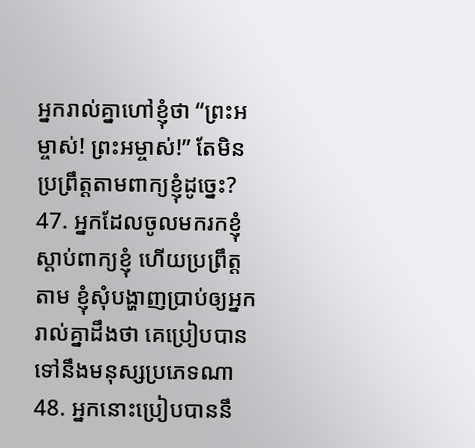អ្នករាល់គ្នាហៅខ្ញុំថា “ព្រះអម្ចាស់! ព្រះអម្ចាស់!” តែមិនប្រព្រឹត្តតាមពាក្យខ្ញុំដូច្នេះ?
47. អ្នកដែលចូលមករកខ្ញុំ ស្ដាប់ពាក្យខ្ញុំ ហើយប្រព្រឹត្តតាម ខ្ញុំសុំបង្ហាញប្រាប់ឲ្យអ្នករាល់គ្នាដឹងថា គេប្រៀបបានទៅនឹងមនុស្សប្រភេទណា
48. អ្នកនោះប្រៀបបាននឹ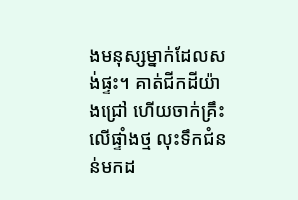ងមនុស្សម្នាក់ដែលសង់ផ្ទះ។ គាត់ជីកដីយ៉ាងជ្រៅ ហើយចាក់គ្រឹះលើផ្ទាំងថ្ម លុះទឹកជំនន់មកដ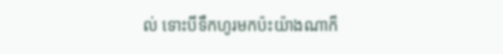ល់ ទោះបីទឹកហូរមកប៉ះយ៉ាងណាក៏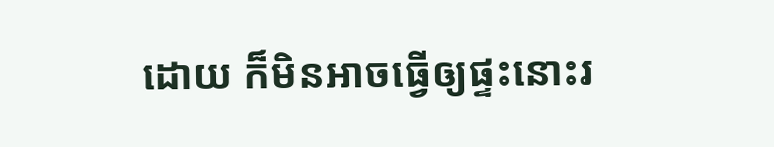ដោយ ក៏មិនអាចធ្វើឲ្យផ្ទះនោះរ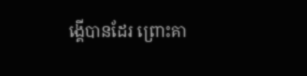ង្គើបានដែរ ព្រោះគា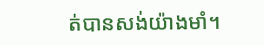ត់បានសង់យ៉ាងមាំ។